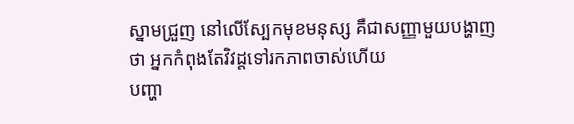ស្នាមជ្រួញ នៅលើស្បែកមុខមនុស្ស គឺជាសញ្ញាមួយបង្ហាញថា អ្នកកំពុងតែវិវដ្តទៅរកភាពចាស់ហើយ
បញ្ហា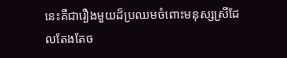នេះគឺជារឿងមួយដ៏ប្រឈមចំពោះមនុស្សស្រីដែលតែងតែច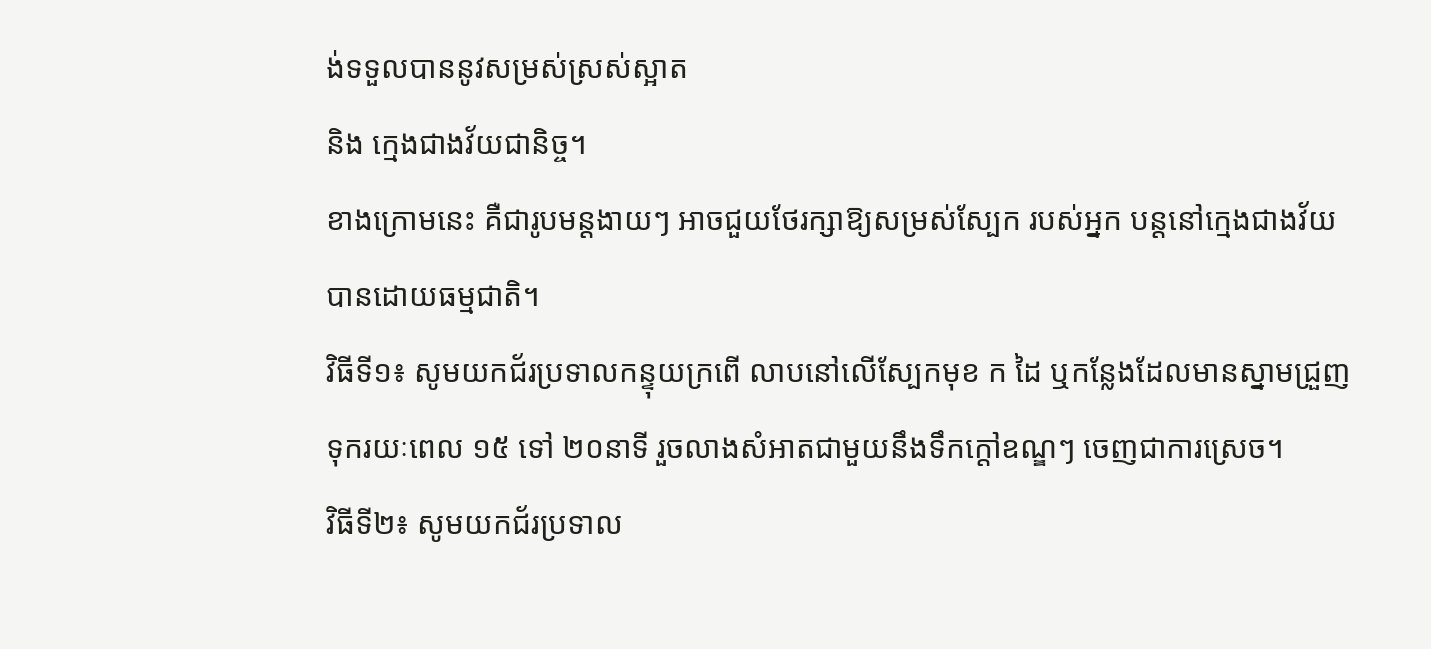ង់ទទួលបាននូវសម្រស់ស្រស់ស្អាត
និង ក្មេងជាងវ័យជានិច្ច។
ខាងក្រោមនេះ គឺជារូបមន្តងាយៗ អាចជួយថែរក្សាឱ្យសម្រស់ស្បែក របស់អ្នក បន្តនៅក្មេងជាងវ័យ
បានដោយធម្មជាតិ។
វិធីទី១៖ សូមយកជ័រប្រទាលកន្ទុយក្រពើ លាបនៅលើស្បែកមុខ ក ដៃ ឬកន្លែងដែលមានស្នាមជ្រួញ
ទុករយៈពេល ១៥ ទៅ ២០នាទី រួចលាងសំអាតជាមួយនឹងទឹកក្តៅឧណ្ឌៗ ចេញជាការស្រេច។
វិធីទី២៖ សូមយកជ័រប្រទាល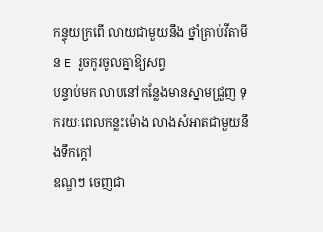កន្ទុយក្រពើ លាយជាមួយនឹង ថ្នាំគ្រាប់វីតាមីន E រួចកូរចូលគ្នាឱ្យសព្វ
បន្ទាប់មក លាបនៅកន្លែងមានស្នាមជ្រួញ ទុករយៈពេលកន្លះម៉ោង លាងសំអាតជាមួយនឹងទឹកក្តៅ
ឧណ្ឌៗ ចេញជា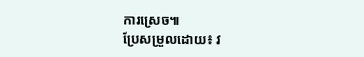ការស្រេច៕
ប្រែសម្រួលដោយ៖ វ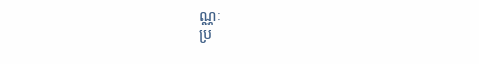ណ្ណៈ
ប្រ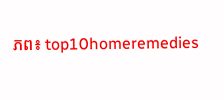ភព៖ top10homeremedies